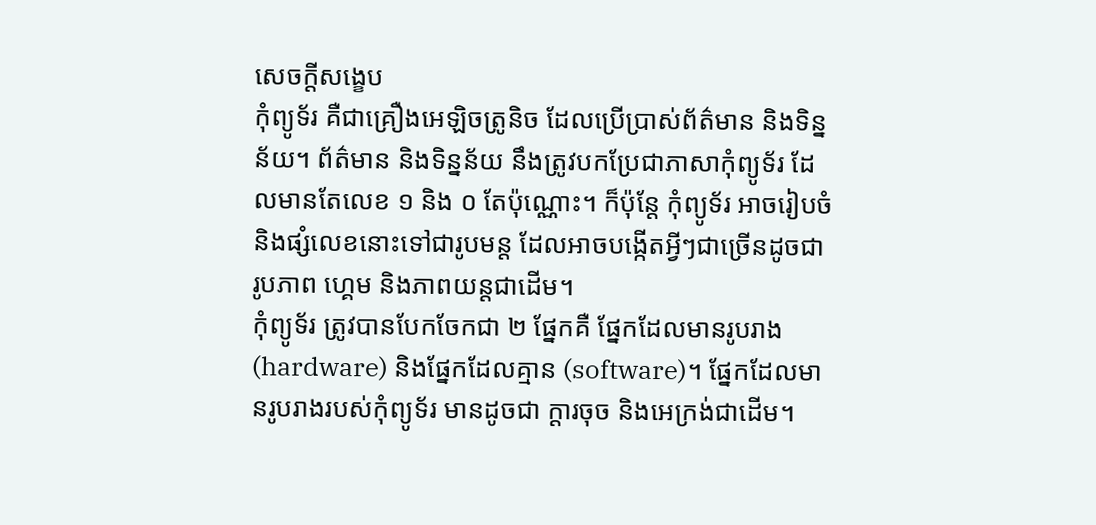សេចក្តីសង្ខេប
កុំព្យូទ័រ គឺជាគ្រឿងអេឡិចត្រូនិច ដែលប្រើប្រាស់ព័ត៌មាន និងទិន្នន័យ។ ព័ត៌មាន និងទិន្នន័យ នឹងត្រូវបកប្រែជាភាសាកុំព្យូទ័រ ដែលមានតែលេខ ១ និង ០ តែប៉ុណ្ណោះ។ ក៏ប៉ុន្តែ កុំព្យូទ័រ អាចរៀបចំ និងផ្សំលេខនោះទៅជារូបមន្ត ដែលអាចបង្កើតអ្វីៗជាច្រើនដូចជា រូបភាព ហ្គេម និងភាពយន្តជាដើម។
កុំព្យូទ័រ ត្រូវបានបែកចែកជា ២ ផ្នែកគឺ ផ្នែកដែលមានរូបរាង (hardware) និងផ្នែកដែលគ្មាន (software)។ ផ្នែកដែលមានរូបរាងរបស់កុំព្យូទ័រ មានដូចជា ក្ដារចុច និងអេក្រង់ជាដើម។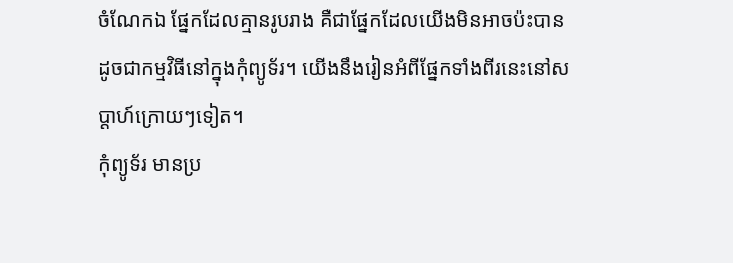ចំណែកឯ ផ្នែកដែលគ្មានរូបរាង គឺជាផ្នែកដែលយើងមិនអាចប៉ះបាន ដូចជាកម្មវិធីនៅក្នុងកុំព្យូទ័រ។ យើងនឹងរៀនអំពីផ្នែកទាំងពីរនេះនៅសប្ដាហ៍ក្រោយៗទៀត។
កុំព្យូទ័រ មានប្រ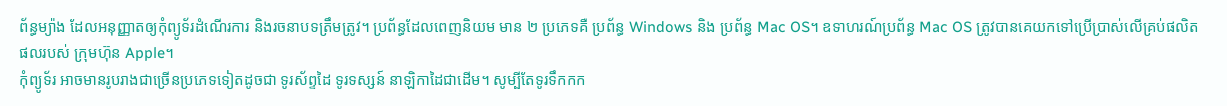ព័ន្ធម្យ៉ាង ដែលអនុញ្ញាតឲ្យកុំព្យូទ័រដំណើរការ និងរចនាបទត្រឹមត្រូវ។ ប្រព័ន្ធដែលពេញនិយម មាន ២ ប្រភេទគឺ ប្រព័ន្ធ Windows និង ប្រព័ន្ធ Mac OS។ ឧទាហរណ៍ប្រព័ន្ធ Mac OS ត្រូវបានគេយកទៅប្រើប្រាស់លើគ្រប់ផលិតផលរបស់ ក្រុមហ៊ុន Apple។
កុំព្យូទ័រ អាចមានរូបរាងជាច្រើនប្រភេទទៀតដូចជា ទូរស័ព្ទដៃ ទូរទស្សន៍ នាឡិកាដៃជាដើម។ សូម្បីតែទូរទឹកកក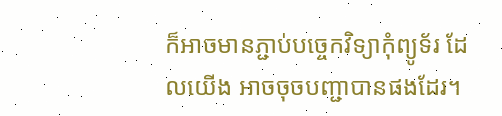ក៏អាចមានភ្ជាប់បច្ចេកវិទ្យាកុំព្យូទ័រ ដែលយើង អាចចុចបញ្ជាបានផងដែរ។